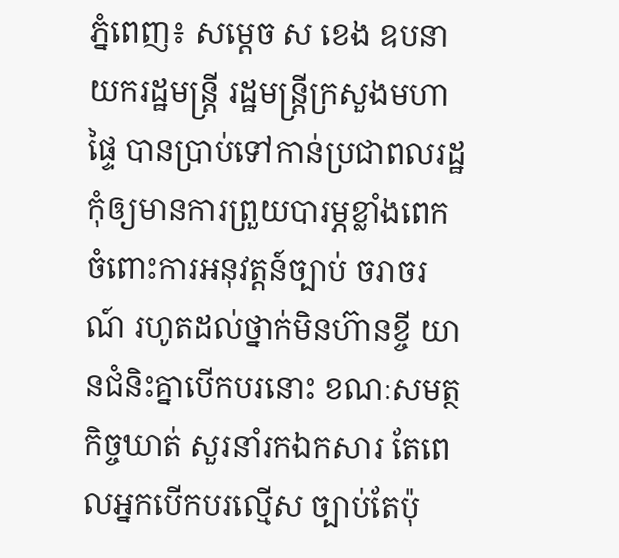ភ្នំពេញ៖ សម្ដេច ស ខេង ឧបនាយករដ្ឋមន្រ្តី រដ្ឋមន្រ្តីក្រសួងមហាផ្ទៃ បានប្រាប់ទៅកាន់ប្រជាពលរដ្ឋ កុំឲ្យមានការព្រួយបារម្ភខ្លាំងពេក ចំពោះការអនុវត្តន៍ច្បាប់ ចរាចរណ៍ រហូតដល់ថ្នាក់មិនហ៊ានខ្ចី យានជំនិះគ្នាបើកបរនោះ ខណៈសមត្ថកិច្ចឃាត់ សួរនាំរកឯកសារ តែពេលអ្នកបើកបរល្មើស ច្បាប់តែប៉ុ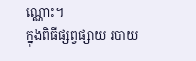ណ្ណោះ។
ក្នុងពិធីផ្សព្វផ្សាយ របាយ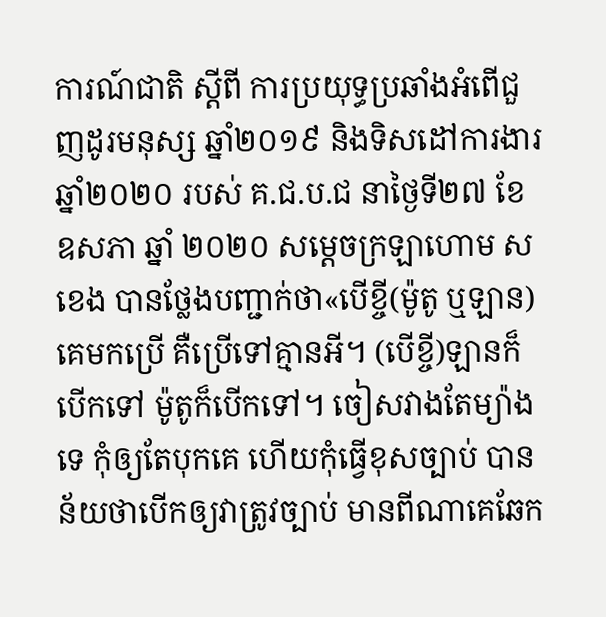ការណ៍ជាតិ ស្ដីពី ការប្រយុទ្ធប្រឆាំងអំពើជួញដូរមនុស្ស ឆ្នាំ២០១៩ និងទិសដៅការងារ ឆ្នាំ២០២០ របស់ គ.ជ.ប.ជ នាថ្ងៃទី២៧ ខែឧសភា ឆ្នាំ ២០២០ សម្ដេចក្រឡាហោម ស ខេង បានថ្លែងបញ្ជាក់ថា«បើខ្ចី(ម៉ូតូ ឬឡាន)គេមកប្រើ គឺប្រើទៅគ្មានអី។ (បើខ្ចី)ឡានក៏បើកទៅ ម៉ូតូក៏បើកទៅ។ ចៀសវាងតែម្យ៉ាងទេ កុំឲ្យតែបុកគេ ហើយកុំធ្វើខុសច្បាប់ បានន័យថាបើកឲ្យវាត្រូវច្បាប់ មានពីណាគេឆែក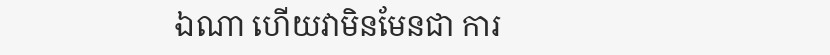ឯណា ហើយវាមិនមែនជា ការ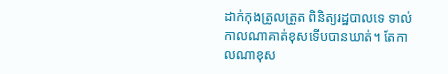ដាក់កុងត្រូលត្រួត ពិនិត្យរដ្ឋបាលទេ ទាល់កាលណាគាត់ខុសទើបបានឃាត់។ តែកាលណាខុស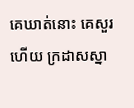គេឃាត់នោះ គេសួរហើយ ក្រដាសស្នា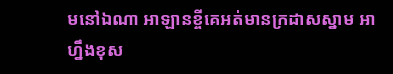មនៅឯណា អាឡានខ្ចីគេអត់មានក្រដាសស្នាម អាហ្នឹងខុស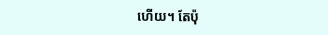ហើយ។ តែប៉ុ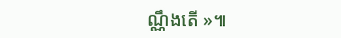ណ្ណឹងតើ »៕